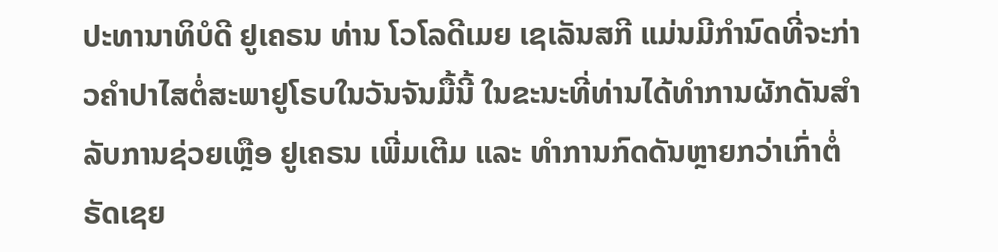ປະທານາທິບໍດີ ຢູເຄຣນ ທ່ານ ໂວໂລດີເມຍ ເຊເລັນສກີ ແມ່ນມີກຳນົດທີ່ຈະກ່າວຄຳປາໄສຕໍ່ສະພາຢູໂຣບໃນວັນຈັນມື້ນີ້ ໃນຂະນະທີ່ທ່ານໄດ້ທຳການຜັກດັນສຳລັບການຊ່ວຍເຫຼືອ ຢູເຄຣນ ເພີ່ມເຕີມ ແລະ ທຳການກົດດັນຫຼາຍກວ່າເກົ່າຕໍ່ ຣັດເຊຍ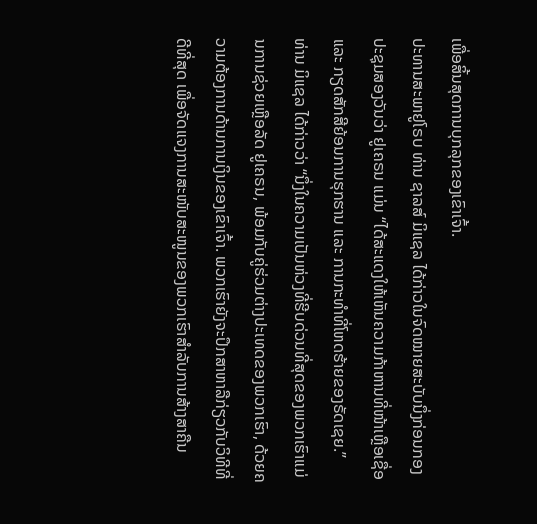ເພື່ອສິ້ນສຸດການບຸກລຸກຂອງເຂົາເຈົ້າ.
ປະທານສະພາຢູໂຣບ ທ່ານ ຊາລສ໌ ມິແຊລ ໄດ້ກ່າວໃນຈົດໝາຍສະບັບນຶ່ງກ່ອນກອງປະຊຸມສອງວັນວ່າ ຢູເຄຣນ ແມ່ນ “ໄດ້ສະແດງໃຫ້ເຫັນຄວາມກ້າຫານທີ່ໜ້າເຫຼືອເຊື່ອ ແລະ ກຽດສັກສີຍ້ອນການຮຸກຮານ ແລະ ການກະທຳທີ່ໂຫດຮ້າຍຂອງຣັດເຊຍ.”
ທ່ານ ມິແຊລ ໄດ້ກ່າວວ່າ “ນຶ່ງໃນຄວາມເປັນຫ່ວງທີ່ຮີບດ່ວນທີ່ສຸດຂອງພວກເຮົາແມ່ນການຊ່ວຍເຫຼືອລັດ ຢູເຄຣນ, ພ້ອມກັບຄູ່ຮ່ວມຕ່າງປະເທດຂອງພວກເຮົາ, ດ້ວຍຄວາມຕ້ອງການດ້ານການເງິນຂອງເຂົາເຈົ້າ. ພວກເຮົາຍັງຈະປຶກສາຫາລືກ່ຽວກັບວິທີທີ່ດີທີ່ສຸດ ເພື່ອຈັດແຈງການສະໜັບສະໜູນຂອງພວກເຮົາສຳລັບການສ້າງສາຄືນ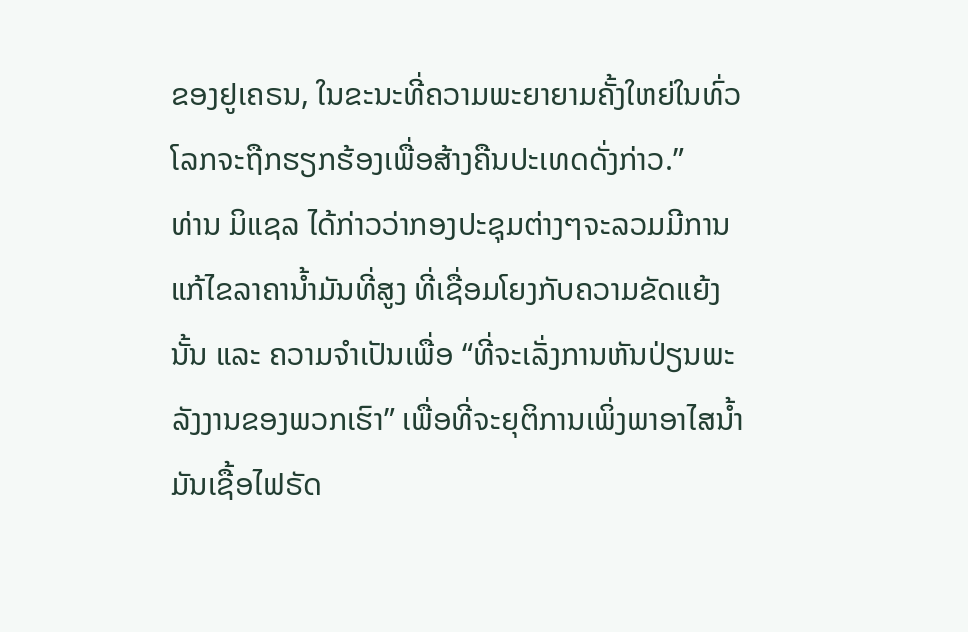ຂອງຢູເຄຣນ, ໃນຂະນະທີ່ຄວາມພະຍາຍາມຄັ້ງໃຫຍ່ໃນທົ່ວໂລກຈະຖືກຮຽກຮ້ອງເພື່ອສ້າງຄືນປະເທດດັ່ງກ່າວ.”
ທ່ານ ມິແຊລ ໄດ້ກ່າວວ່າກອງປະຊຸມຕ່າງໆຈະລວມມີການແກ້ໄຂລາຄານ້ຳມັນທີ່ສູງ ທີ່ເຊື່ອມໂຍງກັບຄວາມຂັດແຍ້ງນັ້ນ ແລະ ຄວາມຈຳເປັນເພື່ອ “ທີ່ຈະເລັ່ງການຫັນປ່ຽນພະລັງງານຂອງພວກເຮົາ” ເພື່ອທີ່ຈະຍຸຕິການເພິ່ງພາອາໄສນ້ຳມັນເຊື້ອໄຟຣັດ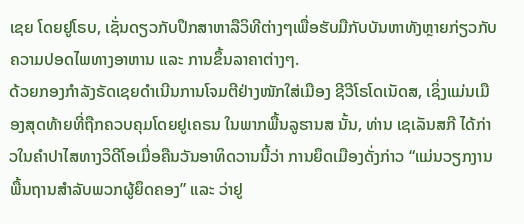ເຊຍ ໂດຍຢູໂຣບ, ເຊັ່ນດຽວກັບປຶກສາຫາລືວິທີຕ່າງໆເພື່ອຮັບມືກັບບັນຫາທັງຫຼາຍກ່ຽວກັບຄວາມປອດໄພທາງອາຫານ ແລະ ການຂຶ້ນລາຄາຕ່າງໆ.
ດ້ວຍກອງກຳລັງຣັດເຊຍດຳເນີນການໂຈມຕີຢ່າງໜັກໃສ່ເມືອງ ຊີວີໂຣໂດເນັດສ, ເຊິ່ງແມ່ນເມືອງສຸດທ້າຍທີ່ຖືກຄວບຄຸມໂດຍຢູເຄຣນ ໃນພາກພື້ນລູຮານສ ນັ້ນ, ທ່ານ ເຊເລັນສກີ ໄດ້ກ່າວໃນຄຳປາໄສທາງວິດີໂອເມື່ອຄືນວັນອາທິດວານນີ້ວ່າ ການຍຶດເມືອງດັ່ງກ່າວ “ແມ່ນວຽກງານພື້ນຖານສຳລັບພວກຜູ້ຍຶດຄອງ” ແລະ ວ່າຢູ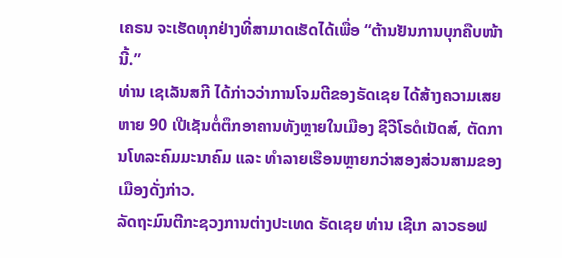ເຄຣນ ຈະເຮັດທຸກຢ່າງທີ່ສາມາດເຮັດໄດ້ເພື່ອ “ຕ້ານຢັນການບຸກຄືບໜ້ານີ້.”
ທ່ານ ເຊເລັນສກີ ໄດ້ກ່າວວ່າການໂຈມຕີຂອງຣັດເຊຍ ໄດ້ສ້າງຄວາມເສຍຫາຍ 90 ເປີເຊັນຕໍ່ຕຶກອາຄານທັງຫຼາຍໃນເມືອງ ຊີວີໂຣດໍເນັດສ໌, ຕັດການໂທລະຄົມມະນາຄົມ ແລະ ທຳລາຍເຮືອນຫຼາຍກວ່າສອງສ່ວນສາມຂອງເມືອງດັ່ງກ່າວ.
ລັດຖະມົນຕີກະຊວງການຕ່າງປະເທດ ຣັດເຊຍ ທ່ານ ເຊີເກ ລາວຣອຟ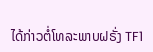ໄດ້ກ່າວຕໍ່ໂທລະພາບຝຣັ່ງ TF1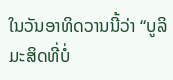ໃນວັນອາທິດວານນີ້ວ່າ “ບູລິມະສິດທີ່ບໍ່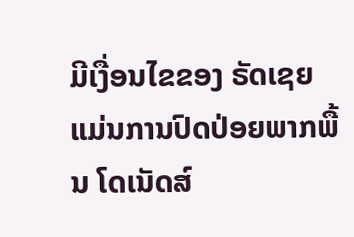ມີເງື່ອນໄຂຂອງ ຣັດເຊຍ ແມ່ນການປົດປ່ອຍພາກພື້ນ ໂດເນັດສ໌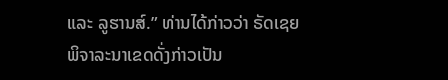ແລະ ລູຮານສ໌.” ທ່ານໄດ້ກ່າວວ່າ ຣັດເຊຍ ພິຈາລະນາເຂດດັ່ງກ່າວເປັນ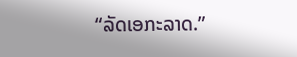“ລັດເອກະລາດ.”